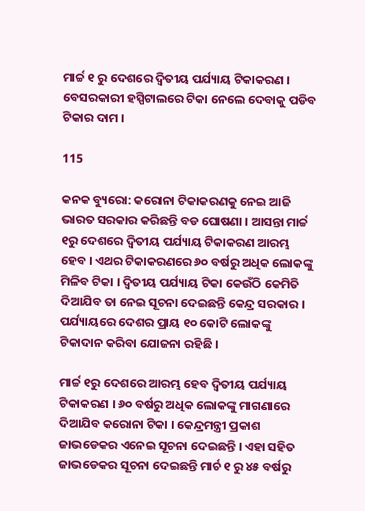ମାର୍ଚ୍ଚ ୧ ରୁ ଦେଶରେ ଦ୍ୱିତୀୟ ପର୍ଯ୍ୟାୟ ଟିକାକରଣ । ବେସରକାରୀ ହସ୍ପିଟାଲରେ ଟିକା ନେଲେ ଦେବାକୁ ପଡିବ ଟିକାର ଦାମ ।

115

କନକ ବ୍ୟୁରୋ: କରୋନା ଟିକାକରଣକୁ ନେଇ ଆଜି ଭାରତ ସରକାର କରିଛନ୍ତି ବଡ ଘୋଷଣା । ଆସନ୍ତା ମାର୍ଚ୍ଚ ୧ରୁ ଦେଶରେ ଦ୍ୱିତୀୟ ପର୍ଯ୍ୟାୟ ଟିକାକରଣ ଆରମ୍ଭ ହେବ । ଏଥର ଟିକାକରଣରେ ୬୦ ବର୍ଷରୁ ଅଧିକ ଲୋକଙ୍କୁ ମିଳିବ ଟିକା । ଦ୍ୱିତୀୟ ପର୍ଯ୍ୟାୟ ଟିକା କେଉଁଠି କେମିତି ଦିଆଯିବ ତା ନେଇ ସୂଚନା ଦେଇଛନ୍ତି କେନ୍ଦ୍ର ସରକାର । ପର୍ଯ୍ୟାୟରେ ଦେଶର ପ୍ରାୟ ୧୦ କୋଟି ଲୋକଙ୍କୁ ଟିକାଦାନ କରିବା ଯୋଜନା ରହିଛି ।

ମାର୍ଚ୍ଚ ୧ରୁ ଦେଶରେ ଆରମ୍ଭ ହେବ ଦ୍ୱିତୀୟ ପର୍ଯ୍ୟାୟ ଟିକାକରଣ । ୬୦ ବର୍ଷରୁ ଅଧିକ ଲୋକଙ୍କୁ ମାଗଣାରେ ଦିଆଯିବ କରୋନା ଟିକା । କେନ୍ଦ୍ରମନ୍ତ୍ରୀ ପ୍ରକାଶ ଜାଭଡେକର ଏନେଇ ସୂଚନା ଦେଇଛନ୍ତି । ଏହା ସହିତ ଜାଭଡେକର ସୂଚନା ଦେଇଛନ୍ତି ମାର୍ଚ ୧ ରୁ ୪୫ ବର୍ଷରୁ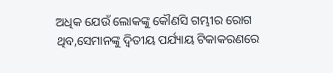ଅଧିକ ଯେଉଁ ଲୋକଙ୍କୁ କୌଣସି ଗମ୍ଭୀର ରୋଗ ଥିବ,ସେମାନଙ୍କୁ ଦ୍ୱିତୀୟ ପର୍ଯ୍ୟାୟ ଟିକାକରଣରେ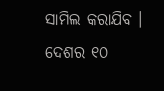ସାମିଲ କରାଯିବ । ଦେଶର ୧୦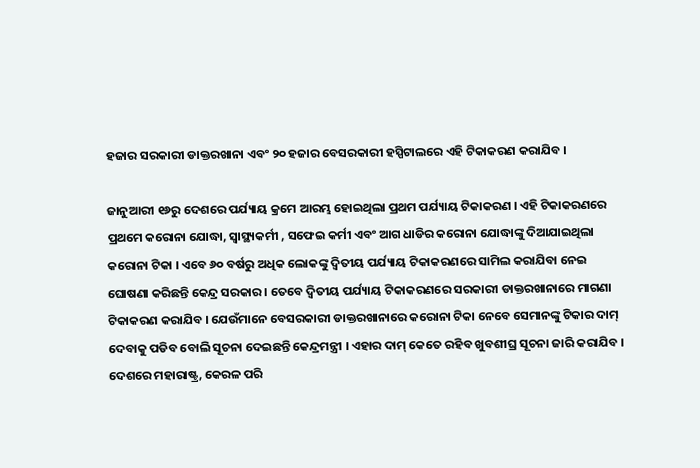ହଜାର ସରକାରୀ ଡାକ୍ତରଖାନା ଏବଂ ୨୦ ହଜାର ବେସରକାରୀ ହସ୍ପିଟାଲରେ ଏହି ଟିକାକରଣ କରାଯିବ ।

ଜାନୁଆରୀ ୧୬ରୁ ଦେଶରେ ପର୍ଯ୍ୟାୟ କ୍ରମେ ଆରମ୍ଭ ହୋଇଥିଲା ପ୍ରଥମ ପର୍ଯ୍ୟାୟ ଟିକାକରଣ । ଏହି ଟିକାକରଣରେ ପ୍ରଥମେ କରୋନା ଯୋଦ୍ଧା, ସ୍ୱାସ୍ଥ୍ୟକର୍ମୀ , ସଫେଇ କର୍ମୀ ଏବଂ ଆଗ ଧାଡିର କରୋନା ଯୋଦ୍ଧାଙ୍କୁ ଦିଆଯାଇଥିଲା କରୋନା ଟିକା । ଏବେ ୬୦ ବର୍ଷରୁ ଅଧିକ ଲୋକଙ୍କୁ ଦ୍ୱିତୀୟ ପର୍ଯ୍ୟାୟ ଟିକାକରଣରେ ସାମିଲ କରାଯିବା ନେଇ ଘୋଷଣା କରିଛନ୍ତି କେନ୍ଦ୍ର ସରକାର । ତେବେ ଦ୍ୱିତୀୟ ପର୍ଯ୍ୟାୟ ଟିକାକରଣରେ ସରକାରୀ ଡାକ୍ତରଖାନାରେ ମାଗଣା ଟିକାକରଣ କରାଯିବ । ଯେଉଁମାନେ ବେସରକାରୀ ଡାକ୍ତରଖାନାରେ କରୋନା ଟିକା ନେବେ ସେମାନଙ୍କୁ ଟିକାର ଦାମ୍ ଦେବାକୁ ପଡିବ ବୋଲି ସୂଚନା ଦେଇଛନ୍ତି କେନ୍ଦ୍ରମନ୍ତ୍ରୀ । ଏହାର ଦାମ୍ କେତେ ରହିବ ଖୁବଶୀଘ୍ର ସୂଚନା ଜାରି କରାଯିବ । ଦେଶରେ ମହାରାଷ୍ଟ୍ର, କେରଳ ପରି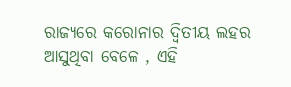ରାଜ୍ୟରେ କରୋନାର ଦ୍ୱିତୀୟ ଲହର ଆସୁଥିବା ବେଳେ , ଏହି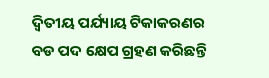ଦ୍ୱିତୀୟ ପର୍ଯ୍ୟାୟ ଟିକାକରଣର ବଡ ପଦ କ୍ଷେପ ଗ୍ରହଣ କରିଛନ୍ତି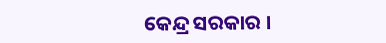କେନ୍ଦ୍ର ସରକାର ।